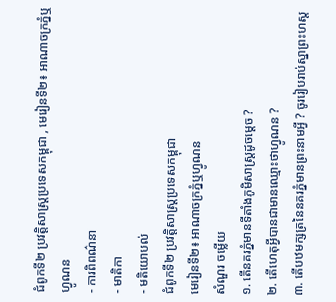ជំពូកទី២ ប្រវត្តិសាស្ដ្រប្រទេសកម្ពុជា , មេរៀនទី២៖ អាណាចក្រភ្នំឬហ្វូណន
- ការពិពណ៌នា
- មាតិកា
- មតិយោបល់
ជំពូកទី២ ប្រវត្តិសាស្ដ្រប្រទេសកម្ពុជា
មេរៀនទី២៖ អាណាចក្រភ្នំឬហ្វូណន
សំណួរ ចម្លើយ
១. តើនគរភ្នំមានទីតាំងភូមិសាស្រ្ដដូចម្ដេច ?
២. តើហេតុអ្វីបានជាមានឈ្មោះថាហ្វូណន ?
៣. តើបឋមក្សត្រនៃនគរភ្នំមានព្រះនាមអ្វី ? ចូររៀបរាប់ស្នាព្រះហស្ដ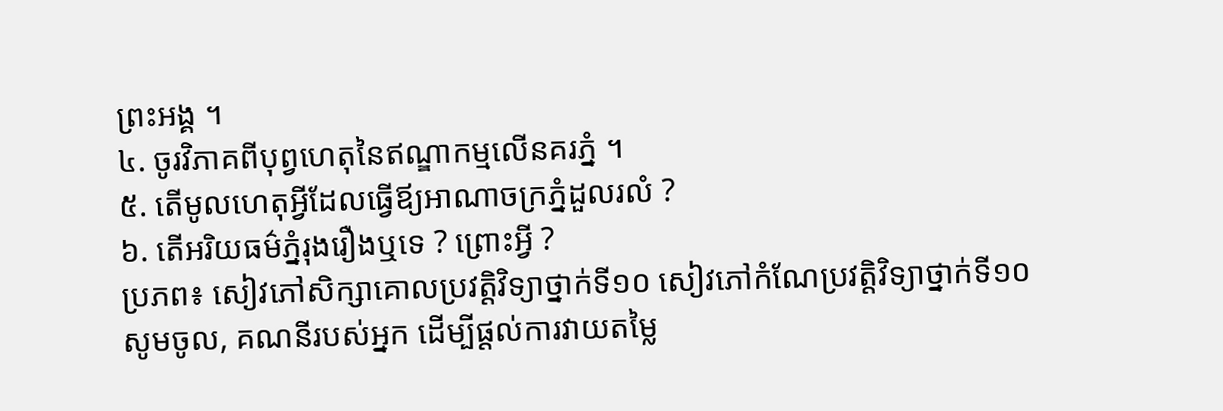ព្រះអង្គ ។
៤. ចូរវិភាគពីបុព្វហេតុនៃឥណ្ឌាកម្មលើនគរភ្នំ ។
៥. តើមូលហេតុអ្វីដែលធ្វើឪ្យអាណាចក្រភ្នំដួលរលំ ?
៦. តើអរិយធម៌ភ្នំរុងរឿងឬទេ ? ព្រោះអ្វី ?
ប្រភព៖ សៀវភៅសិក្សាគោលប្រវត្តិវិទ្យាថ្នាក់ទី១០ សៀវភៅកំណែប្រវត្តិវិទ្យាថ្នាក់ទី១០
សូមចូល, គណនីរបស់អ្នក ដើម្បីផ្តល់ការវាយតម្លៃ